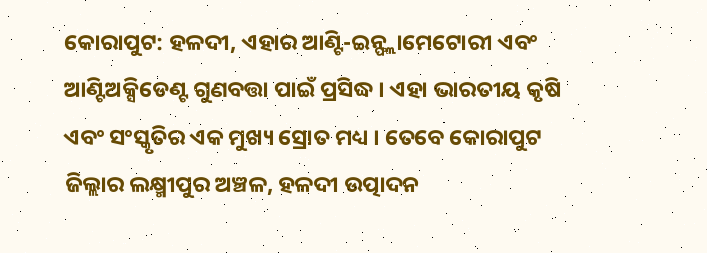କୋରାପୁଟ: ହଳଦୀ, ଏହାର ଆଣ୍ଟି-ଇନ୍ଫ୍ଲାମେଟୋରୀ ଏବଂ ଆଣ୍ଟିଅକ୍ସିଡେଣ୍ଟ ଗୁଣବତ୍ତା ପାଇଁ ପ୍ରସିଦ୍ଧ । ଏହା ଭାରତୀୟ କୃଷି ଏବଂ ସଂସ୍କୃତିର ଏକ ମୁଖ୍ୟ ସ୍ରୋତ ମଧ୍ୟ । ତେବେ କୋରାପୁଟ ଜିଲ୍ଲାର ଲକ୍ଷ୍ମୀପୁର ଅଞ୍ଚଳ, ହଳଦୀ ଉତ୍ପାଦନ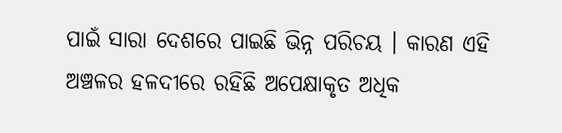ପାଇଁ ସାରା ଦେଶରେ ପାଇଛି ଭିନ୍ନ ପରିଚୟ । କାରଣ ଏହି ଅଞ୍ଚଳର ହଳଦୀରେ ରହିଛି ଅପେକ୍ଷାକୃତ ଅଧିକ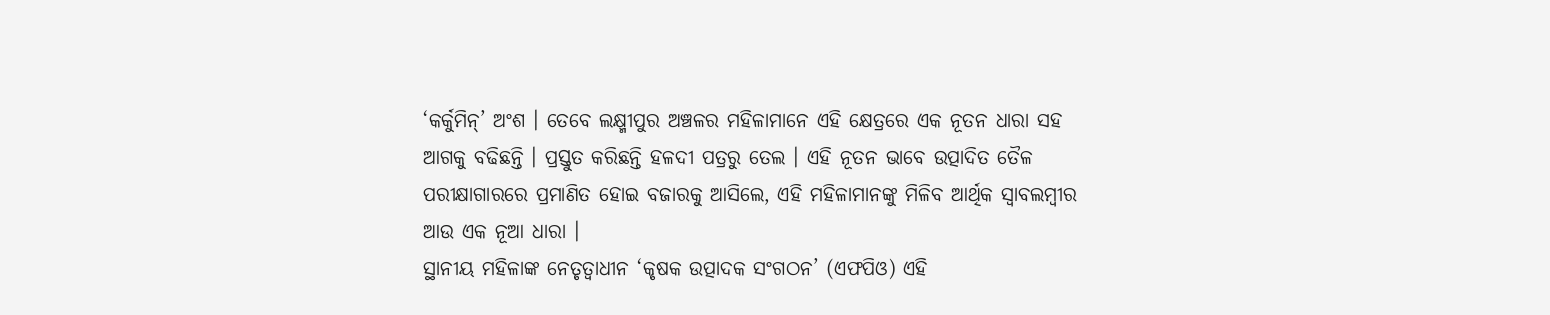‘କର୍କୁମିନ୍’ ଅଂଶ । ତେବେ ଲକ୍ଷ୍ମୀପୁର ଅଞ୍ଚଳର ମହିଳାମାନେ ଏହି କ୍ଷେତ୍ରରେ ଏକ ନୂତନ ଧାରା ସହ ଆଗକୁ ବଢିଛନ୍ତି । ପ୍ରସ୍ତୁତ କରିଛନ୍ତି ହଳଦୀ ପତ୍ରରୁ ତେଲ । ଏହି ନୂତନ ଭାବେ ଉତ୍ପାଦିତ ତୈଳ ପରୀକ୍ଷାଗାରରେ ପ୍ରମାଣିତ ହୋଇ ବଜାରକୁ ଆସିଲେ, ଏହି ମହିଳାମାନଙ୍କୁ ମିଳିବ ଆର୍ଥିକ ସ୍ବାବଲମ୍ବୀର ଆଉ ଏକ ନୂଆ ଧାରା ।
ସ୍ଥାନୀୟ ମହିଳାଙ୍କ ନେତୃତ୍ୱାଧୀନ ‘କୃଷକ ଉତ୍ପାଦକ ସଂଗଠନ’ (ଏଫପିଓ) ଏହି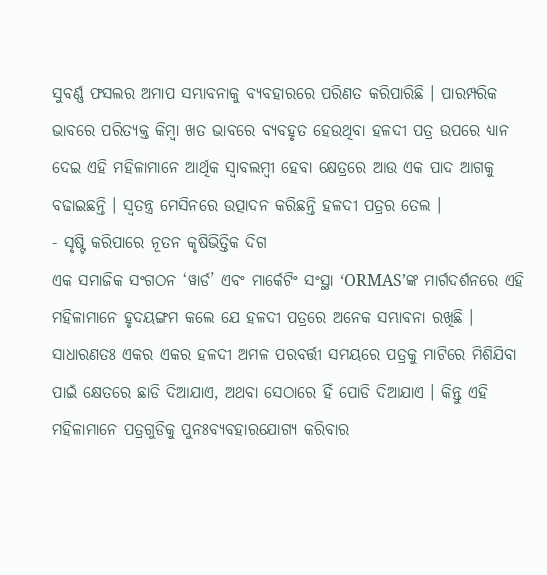ସୁବର୍ଣ୍ଣ ଫସଲର ଅମାପ ସମ୍ଭାବନାକୁ ବ୍ୟବହାରରେ ପରିଣତ କରିପାରିଛି । ପାରମ୍ପରିକ ଭାବରେ ପରିତ୍ୟକ୍ତ କିମ୍ବା ଖତ ଭାବରେ ବ୍ୟବହୃତ ହେଉଥିବା ହଳଦୀ ପତ୍ର ଉପରେ ଧ୍ୟାନ ଦେଇ ଏହି ମହିଳାମାନେ ଆର୍ଥିକ ସ୍ଵାବଲମ୍ବୀ ହେବା କ୍ଷେତ୍ରରେ ଆଉ ଏକ ପାଦ ଆଗକୁ ବଢାଇଛନ୍ତି । ସ୍ବତନ୍ତ୍ର ମେସିନରେ ଉତ୍ପାଦନ କରିଛନ୍ତି ହଳଦୀ ପତ୍ରର ତେଲ ।
- ସୃଷ୍ଟି କରିପାରେ ନୂତନ କୃଷିଭିତ୍ତିକ ଦିଗ
ଏକ ସମାଜିକ ସଂଗଠନ ‘ୱାର୍ଡ’ ଏବଂ ମାର୍କେଟିଂ ସଂସ୍ଥା ‘ORMAS’ଙ୍କ ମାର୍ଗଦର୍ଶନରେ ଏହି ମହିଳାମାନେ ହୃଦୟଙ୍ଗମ କଲେ ଯେ ହଳଦୀ ପତ୍ରରେ ଅନେକ ସମ୍ଭାବନା ରଖିଛି । ସାଧାରଣତଃ ଏକର ଏକର ହଳଦୀ ଅମଳ ପରବର୍ତ୍ତୀ ସମୟରେ ପତ୍ରକୁ ମାଟିରେ ମିଶିଯିବା ପାଇଁ କ୍ଷେତରେ ଛାଡି ଦିଆଯାଏ, ଅଥବା ସେଠାରେ ହିଁ ପୋଡି ଦିଆଯାଏ । କିନ୍ତୁ ଏହି ମହିଳାମାନେ ପତ୍ରଗୁଡିକୁ ପୁନଃବ୍ୟବହାରଯୋଗ୍ୟ କରିବାର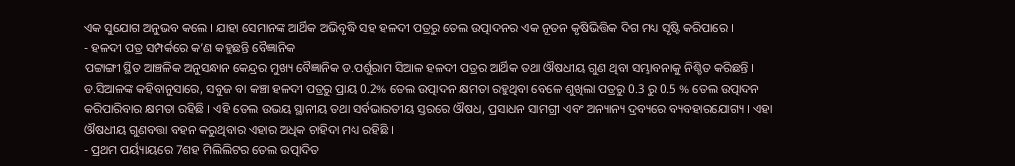ଏକ ସୁଯୋଗ ଅନୁଭବ କଲେ । ଯାହା ସେମାନଙ୍କ ଆର୍ଥିକ ଅଭିବୃଦ୍ଧି ସହ ହଳଦୀ ପତ୍ରରୁ ତେଲ ଉତ୍ପାଦନର ଏକ ନୂତନ କୃଷିଭିତ୍ତିକ ଦିଗ ମଧ୍ୟ ସୃଷ୍ଟି କରିପାରେ ।
- ହଳଦୀ ପତ୍ର ସମ୍ପର୍କରେ କ’ଣ କହୁଛନ୍ତି ବୈଜ୍ଞାନିକ
ପଟ୍ଟାଙ୍ଗୀ ସ୍ଥିତ ଆଞ୍ଚଳିକ ଅନୁସନ୍ଧାନ କେନ୍ଦ୍ରର ମୁଖ୍ୟ ବୈଜ୍ଞାନିକ ଡ.ପର୍ଶୁରାମ ସିଆଳ ହଳଦୀ ପତ୍ରର ଆର୍ଥିକ ତଥା ଔଷଧୀୟ ଗୁଣ ଥିବା ସମ୍ଭାବନାକୁ ନିଶ୍ଚିତ କରିଛନ୍ତି । ଡ.ସିଆଳଙ୍କ କହିବାନୁସାରେ, ସବୁଜ ବା କଞ୍ଚା ହଳଦୀ ପତ୍ରରୁ ପ୍ରାୟ 0.2% ତେଲ ଉତ୍ପାଦନ କ୍ଷମତା ରହୁଥିବା ବେଳେ ଶୁଖିଲା ପତ୍ରରୁ 0.3 ରୁ 0.5 % ତେଲ ଉତ୍ପାଦନ କରିପାରିବାର କ୍ଷମତା ରହିଛି । ଏହି ତେଲ ଉଭୟ ସ୍ଥାନୀୟ ତଥା ସର୍ବଭାରତୀୟ ସ୍ତରରେ ଔଷଧ, ପ୍ରସାଧନ ସାମଗ୍ରୀ ଏବଂ ଅନ୍ୟାନ୍ୟ ଦ୍ରବ୍ୟରେ ବ୍ୟବହାରଯୋଗ୍ୟ । ଏହା ଔଷଧୀୟ ଗୁଣବତ୍ତା ବହନ କରୁଥିବାର ଏହାର ଅଧିକ ଚାହିଦା ମଧ୍ୟ ରହିଛି ।
- ପ୍ରଥମ ପର୍ୟ୍ୟାୟରେ 7ଶହ ମିଲିଲିଟର ତେଲ ଉତ୍ପାଦିତ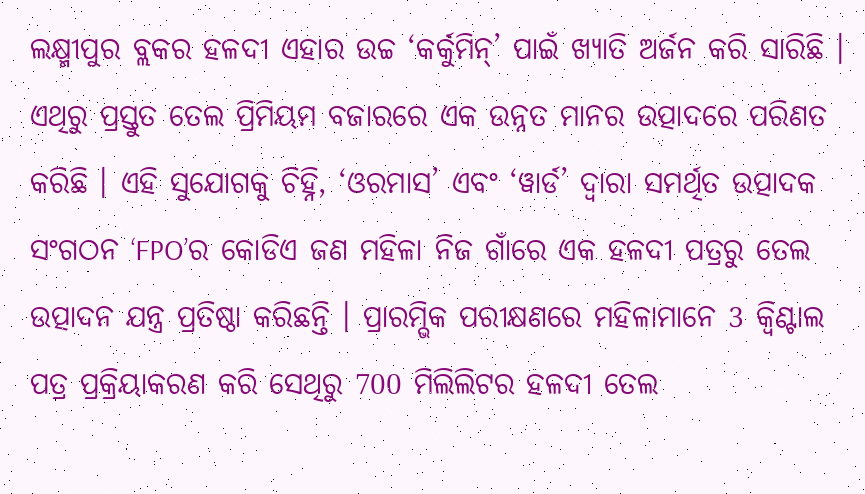ଲକ୍ଷ୍ମୀପୁର ବ୍ଲକର ହଳଦୀ ଏହାର ଉଚ୍ଚ ‘କର୍କୁମିନ୍’ ପାଇଁ ଖ୍ୟାତି ଅର୍ଜନ କରି ସାରିଛି । ଏଥିରୁ ପ୍ରସ୍ତୁତ ତେଲ ପ୍ରିମିୟମ ବଜାରରେ ଏକ ଉନ୍ନତ ମାନର ଉତ୍ପାଦରେ ପରିଣତ କରିଛି । ଏହି ସୁଯୋଗକୁ ଚିହ୍ନି, ‘ଓରମାସ’ ଏବଂ ‘ୱାର୍ଡ’ ଦ୍ୱାରା ସମର୍ଥିତ ଉତ୍ପାଦକ ସଂଗଠନ ‘FPO’ର କୋଡିଏ ଜଣ ମହିଳା ନିଜ ଗାଁରେ ଏକ ହଳଦୀ ପତ୍ରରୁ ତେଲ ଉତ୍ପାଦନ ଯନ୍ତ୍ର ପ୍ରତିଷ୍ଠା କରିଛନ୍ତି । ପ୍ରାରମ୍ଭିକ ପରୀକ୍ଷଣରେ ମହିଳାମାନେ 3 କ୍ୱିଣ୍ଟାଲ ପତ୍ର ପ୍ରକ୍ରିୟାକରଣ କରି ସେଥିରୁ 700 ମିଲିଲିଟର ହଳଦୀ ତେଲ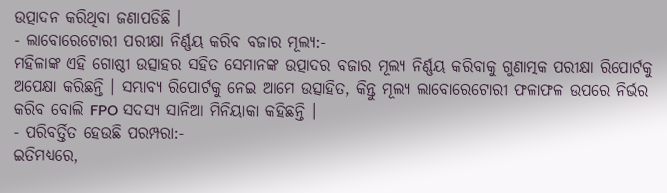ଉତ୍ପାଦନ କରିଥିବା ଜଣାପଡିଛି ।
- ଲାବୋରେଟୋରୀ ପରୀକ୍ଷା ନିର୍ଣ୍ଣୟ କରିବ ବଜାର ମୂଲ୍ୟ:-
ମହିଳାଙ୍କ ଏହି ଗୋଷ୍ଠୀ ଉତ୍ସାହର ସହିତ ସେମାନଙ୍କ ଉତ୍ପାଦର ବଜାର ମୂଲ୍ୟ ନିର୍ଣ୍ଣୟ କରିବାକୁ ଗୁଣାତ୍ମକ ପରୀକ୍ଷା ରିପୋର୍ଟକୁ ଅପେକ୍ଷା କରିଛନ୍ତି । ସମ୍ଭାବ୍ୟ ରିପୋର୍ଟକୁ ନେଇ ଆମେ ଉତ୍ସାହିତ, କିନ୍ତୁ ମୂଲ୍ୟ ଲାବୋରେଟୋରୀ ଫଳାଫଳ ଉପରେ ନିର୍ଭର କରିବ ବୋଲି FPO ସଦସ୍ୟ ସାନିଆ ମିନିୟାକା କହିଛନ୍ତି ।
- ପରିବର୍ତ୍ତିତ ହେଉଛି ପରମ୍ପରା:-
ଇତିମଧ୍ୟରେ,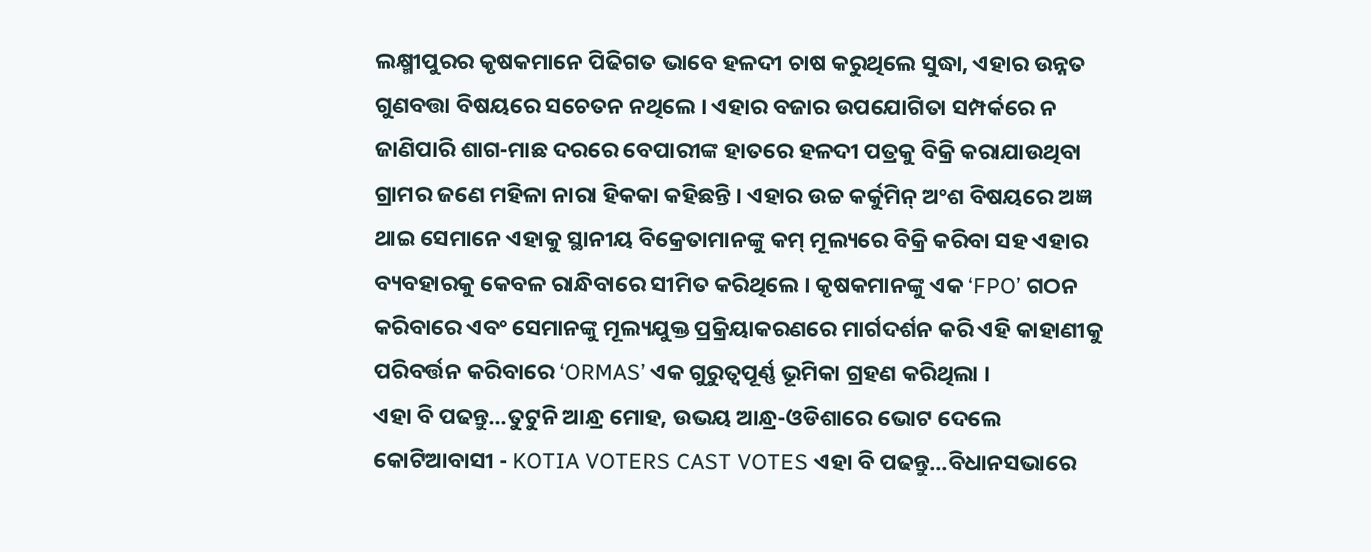ଲକ୍ଷ୍ମୀପୁରର କୃଷକମାନେ ପିଢିଗତ ଭାବେ ହଳଦୀ ଚାଷ କରୁଥିଲେ ସୁଦ୍ଧା, ଏହାର ଉନ୍ନତ ଗୁଣବତ୍ତା ବିଷୟରେ ସଚେତନ ନଥିଲେ । ଏହାର ବଜାର ଉପଯୋଗିତା ସମ୍ପର୍କରେ ନ ଜାଣିପାରି ଶାଗ-ମାଛ ଦରରେ ବେପାରୀଙ୍କ ହାତରେ ହଳଦୀ ପତ୍ରକୁ ବିକ୍ରି କରାଯାଉଥିବା ଗ୍ରାମର ଜଣେ ମହିଳା ନାରା ହିକକା କହିଛନ୍ତି । ଏହାର ଉଚ୍ଚ କର୍କୁମିନ୍ ଅଂଶ ବିଷୟରେ ଅଜ୍ଞ ଥାଇ ସେମାନେ ଏହାକୁ ସ୍ଥାନୀୟ ବିକ୍ରେତାମାନଙ୍କୁ କମ୍ ମୂଲ୍ୟରେ ବିକ୍ରି କରିବା ସହ ଏହାର ବ୍ୟବହାରକୁ କେବଳ ରାନ୍ଧିବାରେ ସୀମିତ କରିଥିଲେ । କୃଷକମାନଙ୍କୁ ଏକ ‘FPO’ ଗଠନ କରିବାରେ ଏବଂ ସେମାନଙ୍କୁ ମୂଲ୍ୟଯୁକ୍ତ ପ୍ରକ୍ରିୟାକରଣରେ ମାର୍ଗଦର୍ଶନ କରି ଏହି କାହାଣୀକୁ ପରିବର୍ତ୍ତନ କରିବାରେ ‘ORMAS’ ଏକ ଗୁରୁତ୍ୱପୂର୍ଣ୍ଣ ଭୂମିକା ଗ୍ରହଣ କରିଥିଲା ।
ଏହା ବି ପଢନ୍ତୁ...ତୁଟୁନି ଆନ୍ଧ୍ର ମୋହ, ଉଭୟ ଆନ୍ଧ୍ର-ଓଡିଶାରେ ଭୋଟ ଦେଲେ କୋଟିଆବାସୀ - KOTIA VOTERS CAST VOTES ଏହା ବି ପଢନ୍ତୁ...ବିଧାନସଭାରେ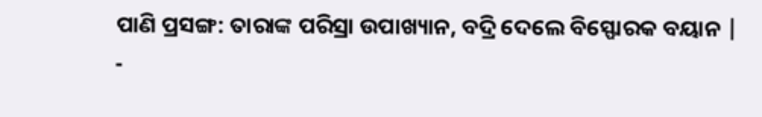ପାଣି ପ୍ରସଙ୍ଗ: ତାରାଙ୍କ ପରିସ୍ରା ଉପାଖ୍ୟାନ, ବଦ୍ରି ଦେଲେ ବିସ୍ଫୋରକ ବୟାନ |
-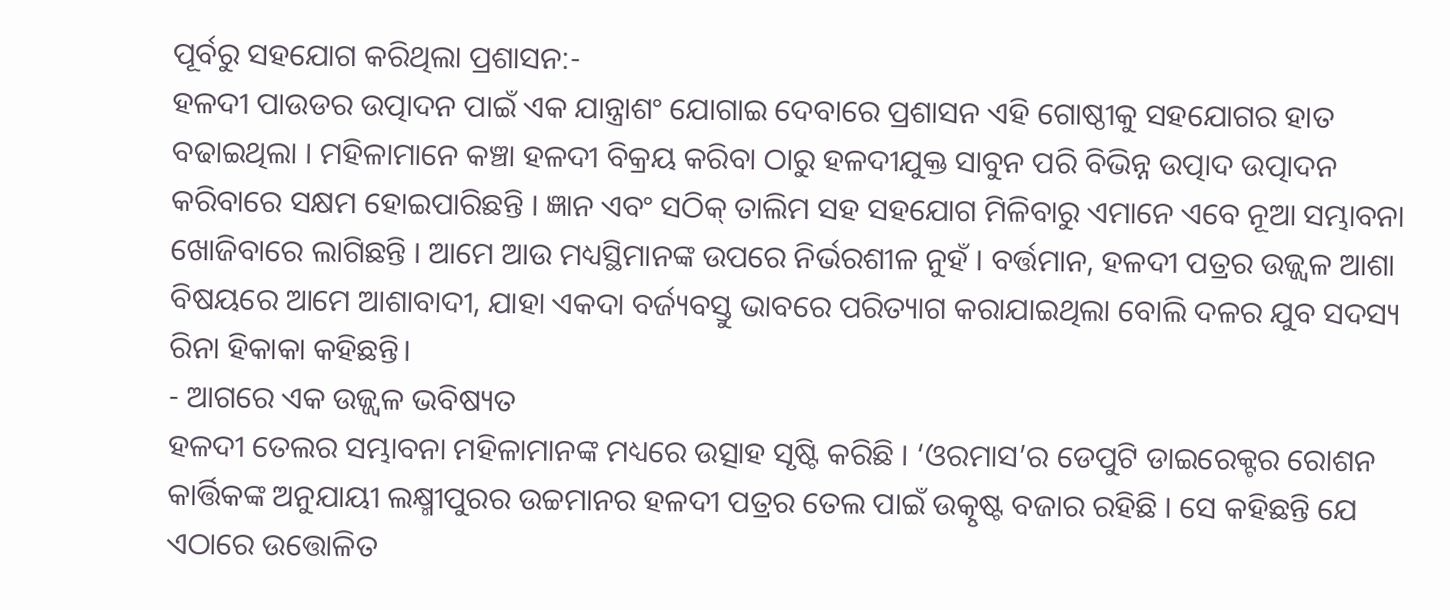ପୂର୍ବରୁ ସହଯୋଗ କରିଥିଲା ପ୍ରଶାସନ:-
ହଳଦୀ ପାଉଡର ଉତ୍ପାଦନ ପାଇଁ ଏକ ଯାନ୍ତ୍ରାଶଂ ଯୋଗାଇ ଦେବାରେ ପ୍ରଶାସନ ଏହି ଗୋଷ୍ଠୀକୁ ସହଯୋଗର ହାତ ବଢାଇଥିଲା । ମହିଳାମାନେ କଞ୍ଚା ହଳଦୀ ବିକ୍ରୟ କରିବା ଠାରୁ ହଳଦୀଯୁକ୍ତ ସାବୁନ ପରି ବିଭିନ୍ନ ଉତ୍ପାଦ ଉତ୍ପାଦନ କରିବାରେ ସକ୍ଷମ ହୋଇପାରିଛନ୍ତି । ଜ୍ଞାନ ଏବଂ ସଠିକ୍ ତାଲିମ ସହ ସହଯୋଗ ମିଳିବାରୁ ଏମାନେ ଏବେ ନୂଆ ସମ୍ଭାବନା ଖୋଜିବାରେ ଲାଗିଛନ୍ତି । ଆମେ ଆଉ ମଧ୍ୟସ୍ଥିମାନଙ୍କ ଉପରେ ନିର୍ଭରଶୀଳ ନୁହଁ । ବର୍ତ୍ତମାନ, ହଳଦୀ ପତ୍ରର ଉଜ୍ଜ୍ୱଳ ଆଶା ବିଷୟରେ ଆମେ ଆଶାବାଦୀ, ଯାହା ଏକଦା ବର୍ଜ୍ୟବସ୍ତୁ ଭାବରେ ପରିତ୍ୟାଗ କରାଯାଇଥିଲା ବୋଲି ଦଳର ଯୁବ ସଦସ୍ୟ ରିନା ହିକାକା କହିଛନ୍ତି।
- ଆଗରେ ଏକ ଉଜ୍ଜ୍ୱଳ ଭବିଷ୍ୟତ
ହଳଦୀ ତେଲର ସମ୍ଭାବନା ମହିଳାମାନଙ୍କ ମଧ୍ୟରେ ଉତ୍ସାହ ସୃଷ୍ଟି କରିଛି । ‘ଓରମାସ’ର ଡେପୁଟି ଡାଇରେକ୍ଟର ରୋଶନ କାର୍ତ୍ତିକଙ୍କ ଅନୁଯାୟୀ ଲକ୍ଷ୍ମୀପୁରର ଉଚ୍ଚମାନର ହଳଦୀ ପତ୍ରର ତେଲ ପାଇଁ ଉତ୍କୃଷ୍ଟ ବଜାର ରହିଛି । ସେ କହିଛନ୍ତି ଯେ ଏଠାରେ ଉତ୍ତୋଳିତ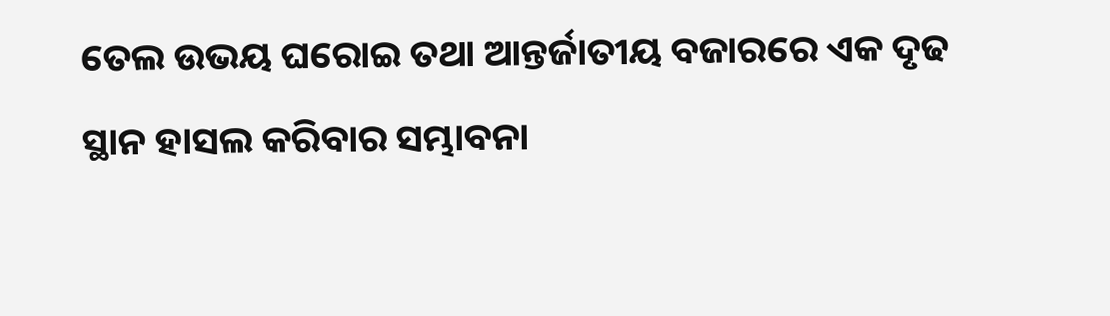ତେଲ ଉଭୟ ଘରୋଇ ତଥା ଆନ୍ତର୍ଜାତୀୟ ବଜାରରେ ଏକ ଦୃଢ ସ୍ଥାନ ହାସଲ କରିବାର ସମ୍ଭାବନା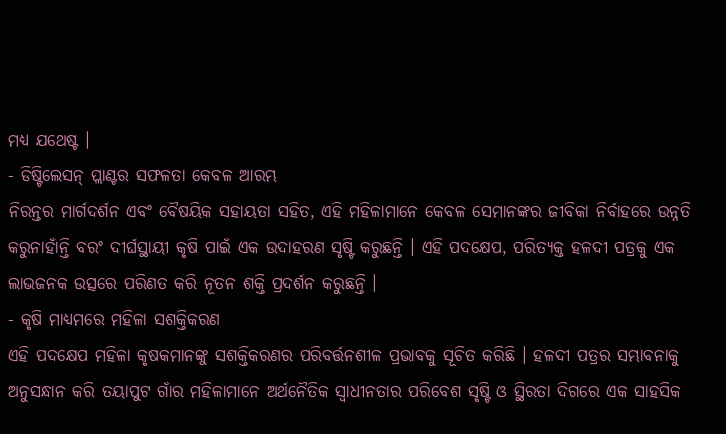ମଧ୍ୟ ଯଥେଷ୍ଟ ।
- ଡିଷ୍ଟିଲେସନ୍ ପ୍ଲାଣ୍ଟର ସଫଳତା କେବଳ ଆରମ୍ଭ
ନିରନ୍ତର ମାର୍ଗଦର୍ଶନ ଏବଂ ବୈଷୟିକ ସହାୟତା ସହିତ, ଏହି ମହିଳାମାନେ କେବଳ ସେମାନଙ୍କର ଜୀବିକା ନିର୍ବାହରେ ଉନ୍ନତି କରୁନାହାଁନ୍ତି ବରଂ ଦୀର୍ଘସ୍ଥାୟୀ କୃଷି ପାଇଁ ଏକ ଉଦାହରଣ ସୃଷ୍ଟି କରୁଛନ୍ତି । ଏହି ପଦକ୍ଷେପ, ପରିତ୍ୟକ୍ତ ହଳଦୀ ପତ୍ରକୁ ଏକ ଲାଭଜନକ ଉତ୍ସରେ ପରିଣତ କରି ନୂତନ ଶକ୍ତି ପ୍ରଦର୍ଶନ କରୁଛନ୍ତି ।
- କୃଷି ମାଧ୍ୟମରେ ମହିଳା ସଶକ୍ତିକରଣ
ଏହି ପଦକ୍ଷେପ ମହିଳା କୃଷକମାନଙ୍କୁ ସଶକ୍ତିକରଣର ପରିବର୍ତ୍ତନଶୀଳ ପ୍ରଭାବକୁ ସୂଚିତ କରିଛି । ହଳଦୀ ପତ୍ରର ସମ୍ଭାବନାକୁ ଅନୁସନ୍ଧାନ କରି ତୟାପୁଟ ଗାଁର ମହିଳାମାନେ ଅର୍ଥନୈତିକ ସ୍ବାଧୀନତାର ପରିବେଶ ସୃଷ୍ଟି ଓ ସ୍ଥିରତା ଦିଗରେ ଏକ ସାହସିକ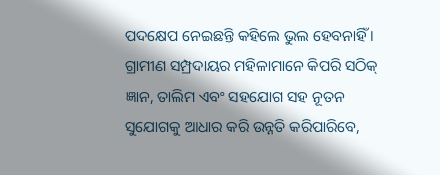ପଦକ୍ଷେପ ନେଇଛନ୍ତି କହିଲେ ଭୁଲ ହେବନାହିଁ । ଗ୍ରାମୀଣ ସମ୍ପ୍ରଦାୟର ମହିଳାମାନେ କିପରି ସଠିକ୍ ଜ୍ଞାନ, ତାଲିମ ଏବଂ ସହଯୋଗ ସହ ନୂତନ ସୁଯୋଗକୁ ଆଧାର କରି ଉନ୍ନତି କରିପାରିବେ,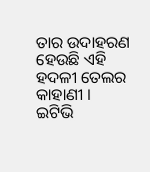ତାର ଉଦାହରଣ ହେଉଛି ଏହି ହଦଳୀ ତେଲର କାହାଣୀ ।
ଇଟିଭି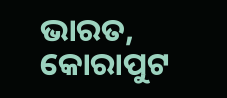ଭାରତ, କୋରାପୁଟ